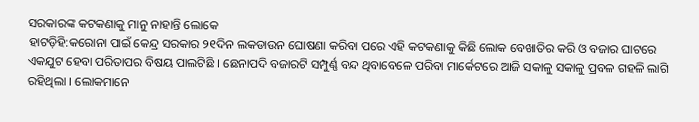ସରକାରଙ୍କ କଟକଣାକୁ ମାନୁ ନାହାନ୍ତି ଲୋକେ
ହାଟଡ଼ିହି:କରୋନା ପାଇଁ କେନ୍ଦ୍ର ସରକାର ୨୧ଦିନ ଲକଡାଉନ ଘୋଷଣା କରିବା ପରେ ଏହି କଟକଣାକୁ କିଛି ଲୋକ ବେଖାତିର କରି ଓ ବଜାର ଘାଟରେ ଏକଯୁଟ ହେବା ପରିତାପର ବିଷୟ ପାଲଟିଛି । ଛେନାପଦି ବଜାରଟି ସମ୍ପୁର୍ଣ୍ଣ ବନ୍ଦ ଥିବାବେଳେ ପରିବା ମାର୍କେଟରେ ଆଜି ସକାଳୁ ସକାଳୁ ପ୍ରବଳ ଗହଳି ଲାଗି ରହିଥିଲା । ଲୋକମାନେ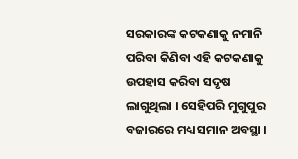ସରକାରଙ୍କ କଟକଣାକୁ ନମାନି ପରିବା କିଣିବା ଏହି କଟକଣାକୁ ଉପହାସ କରିବା ସଦୃଷ ଲାଗୁଥିଲା । ସେହିପରି ମୁଗୁପୁର ବଜାରରେ ମଧ୍ୟ ସମାନ ଅବସ୍ଥା ।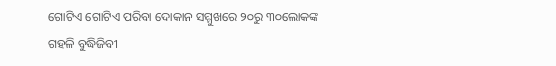ଗୋଟିଏ ଗୋଟିଏ ପରିବା ଦୋକାନ ସମ୍ମୁଖରେ ୨୦ରୁ ୩୦ଲୋକଙ୍କ ଗହଳି ବୁଦ୍ଧିଜିବୀ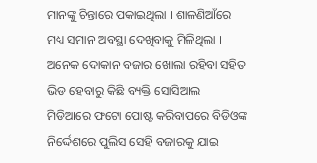ମାନଙ୍କୁ ଚିନ୍ତାରେ ପକାଇଥିଲା । ଶାଳଣିଆଁରେ ମଧ୍ୟ ସମାନ ଅବସ୍ଥା ଦେଖିବାକୁ ମିଳିଥିଲା । ଅନେକ ଦୋକାନ ବଜାର ଖୋଲା ରହିବା ସହିତ ଭିଡ ହେବାରୁ କିଛି ବ୍ୟକ୍ତି ସୋସିଆଲ ମିଡିଆରେ ଫଟୋ ପୋଷ୍ଟ କରିବାପରେ ବିଡିଓଙ୍କ ନିର୍ଦ୍ଦେଶରେ ପୁଲିସ ସେହି ବଜାରକୁ ଯାଇ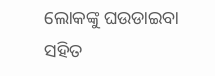ଲୋକଙ୍କୁ ଘଉଡାଇବା ସହିତ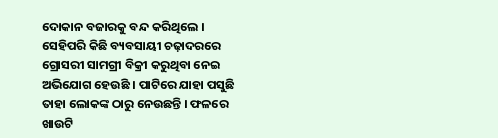ଦୋକାନ ବଜାରକୁ ବନ୍ଦ କରିଥିଲେ । ସେହିପରି କିଛି ବ୍ୟବସାୟୀ ଚଢ଼ାଦରରେ ଗ୍ରୋସରୀ ସାମଗ୍ରୀ ବିକ୍ରୀ କରୁଥିବା ନେଇ ଅଭିଯୋଗ ହେଉଛି । ପାଟିରେ ଯାହା ପସୁଛି ତାହା ଲୋକଙ୍କ ଠାରୁ ନେଉଛନ୍ତି । ଫଳରେ ଖାଉଟି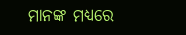ମାନଙ୍କ ମଧ୍ୟରେ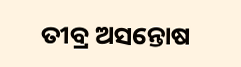ତୀବ୍ର ଅସନ୍ତୋଷ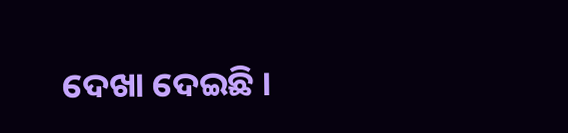ଦେଖା ଦେଇଛି ।